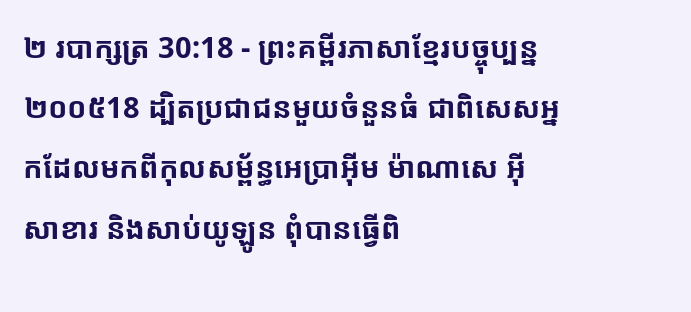២ របាក្សត្រ 30:18 - ព្រះគម្ពីរភាសាខ្មែរបច្ចុប្បន្ន ២០០៥18 ដ្បិតប្រជាជនមួយចំនួនធំ ជាពិសេសអ្នកដែលមកពីកុលសម្ព័ន្ធអេប្រាអ៊ីម ម៉ាណាសេ អ៊ីសាខារ និងសាប់យូឡូន ពុំបានធ្វើពិ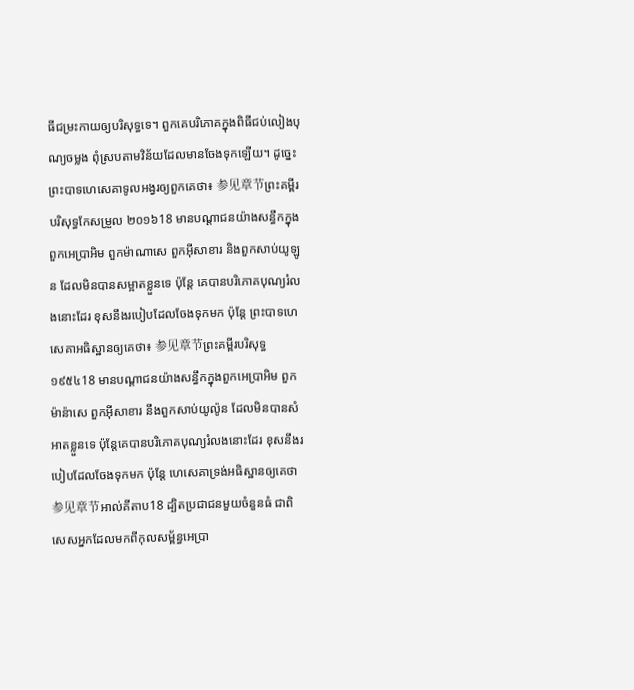ធីជម្រះកាយឲ្យបរិសុទ្ធទេ។ ពួកគេបរិភោគក្នុងពិធីជប់លៀងបុណ្យចម្លង ពុំស្របតាមវិន័យដែលមានចែងទុកឡើយ។ ដូច្នេះ ព្រះបាទហេសេគាទូលអង្វរឲ្យពួកគេថា៖ 参见章节ព្រះគម្ពីរបរិសុទ្ធកែសម្រួល ២០១៦18 មានបណ្ដាជនយ៉ាងសន្ធឹកក្នុងពួកអេប្រាអិម ពួកម៉ាណាសេ ពួកអ៊ីសាខារ និងពួកសាប់យូឡូន ដែលមិនបានសម្អាតខ្លួនទេ ប៉ុន្តែ គេបានបរិភោគបុណ្យរំលងនោះដែរ ខុសនឹងរបៀបដែលចែងទុកមក ប៉ុន្តែ ព្រះបាទហេសេគាអធិស្ឋានឲ្យគេថា៖ 参见章节ព្រះគម្ពីរបរិសុទ្ធ ១៩៥៤18 មានបណ្តាជនយ៉ាងសន្ធឹកក្នុងពួកអេប្រាអិម ពួកម៉ាន៉ាសេ ពួកអ៊ីសាខារ នឹងពួកសាប់យូល៉ូន ដែលមិនបានសំអាតខ្លួនទេ ប៉ុន្តែគេបានបរិភោគបុណ្យរំលងនោះដែរ ខុសនឹងរបៀបដែលចែងទុកមក ប៉ុន្តែ ហេសេគាទ្រង់អធិស្ឋានឲ្យគេថា 参见章节អាល់គីតាប18 ដ្បិតប្រជាជនមួយចំនួនធំ ជាពិសេសអ្នកដែលមកពីកុលសម្ព័ន្ធអេប្រា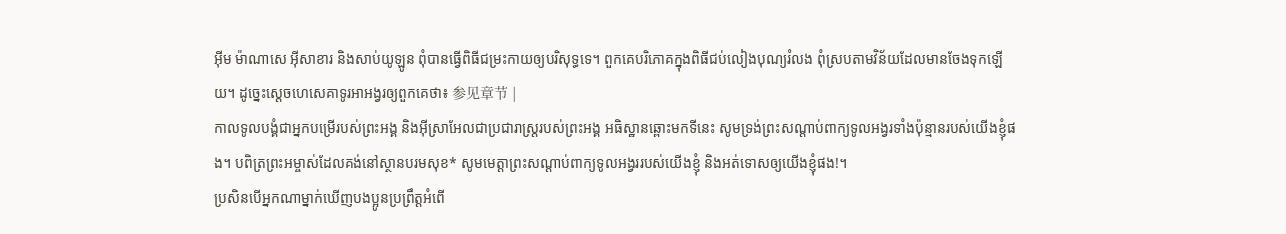អ៊ីម ម៉ាណាសេ អ៊ីសាខារ និងសាប់យូឡូន ពុំបានធ្វើពិធីជម្រះកាយឲ្យបរិសុទ្ធទេ។ ពួកគេបរិភោគក្នុងពិធីជប់លៀងបុណ្យរំលង ពុំស្របតាមវិន័យដែលមានចែងទុកឡើយ។ ដូច្នេះស្តេចហេសេគាទូរអាអង្វរឲ្យពួកគេថា៖ 参见章节 |
កាលទូលបង្គំជាអ្នកបម្រើរបស់ព្រះអង្គ និងអ៊ីស្រាអែលជាប្រជារាស្ត្ររបស់ព្រះអង្គ អធិស្ឋានឆ្ពោះមកទីនេះ សូមទ្រង់ព្រះសណ្ដាប់ពាក្យទូលអង្វរទាំងប៉ុន្មានរបស់យើងខ្ញុំផង។ បពិត្រព្រះអម្ចាស់ដែលគង់នៅស្ថានបរមសុខ* សូមមេត្តាព្រះសណ្ដាប់ពាក្យទូលអង្វររបស់យើងខ្ញុំ និងអត់ទោសឲ្យយើងខ្ញុំផង!។
ប្រសិនបើអ្នកណាម្នាក់ឃើញបងប្អូនប្រព្រឹត្តអំពើ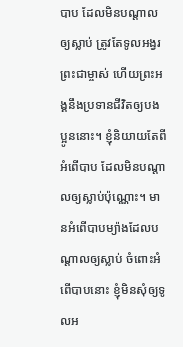បាប ដែលមិនបណ្ដាលឲ្យស្លាប់ ត្រូវតែទូលអង្វរព្រះជាម្ចាស់ ហើយព្រះអង្គនឹងប្រទានជីវិតឲ្យបងប្អូននោះ។ ខ្ញុំនិយាយតែពីអំពើបាប ដែលមិនបណ្ដាលឲ្យស្លាប់ប៉ុណ្ណោះ។ មានអំពើបាបម្យ៉ាងដែលបណ្ដាលឲ្យស្លាប់ ចំពោះអំពើបាបនោះ ខ្ញុំមិនសុំឲ្យទូលអ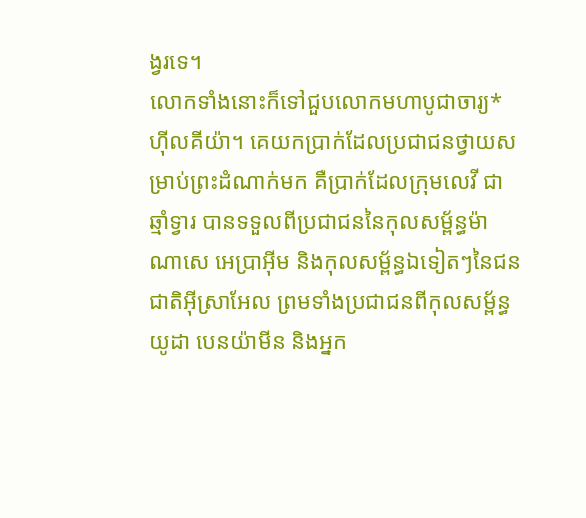ង្វរទេ។
លោកទាំងនោះក៏ទៅជួបលោកមហាបូជាចារ្យ*ហ៊ីលគីយ៉ា។ គេយកប្រាក់ដែលប្រជាជនថ្វាយសម្រាប់ព្រះដំណាក់មក គឺប្រាក់ដែលក្រុមលេវី ជាឆ្មាំទ្វារ បានទទួលពីប្រជាជននៃកុលសម្ព័ន្ធម៉ាណាសេ អេប្រាអ៊ីម និងកុលសម្ព័ន្ធឯទៀតៗនៃជនជាតិអ៊ីស្រាអែល ព្រមទាំងប្រជាជនពីកុលសម្ព័ន្ធយូដា បេនយ៉ាមីន និងអ្នក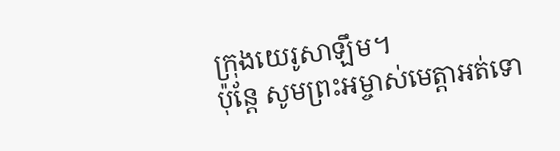ក្រុងយេរូសាឡឹម។
ប៉ុន្តែ សូមព្រះអម្ចាស់មេត្តាអត់ទោ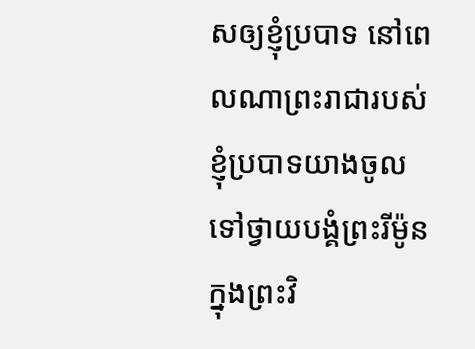សឲ្យខ្ញុំប្របាទ នៅពេលណាព្រះរាជារបស់ខ្ញុំប្របាទយាងចូលទៅថ្វាយបង្គំព្រះរីម៉ូនក្នុងព្រះវិ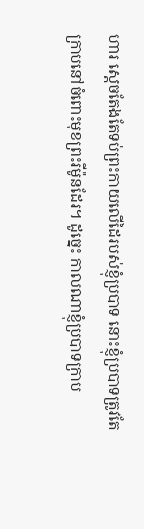ហារ ស្ដេចតែងតែទប់ព្រះកាយលើដៃរបស់ខ្ញុំប្របាទ នោះខ្ញុំប្របាទត្រូវតែក្រាបនៅចំពោះមុខព្រះរីម៉ូនដែរ។ ដូច្នេះ កាលណាខ្ញុំប្របាទក្រាប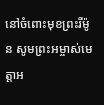នៅចំពោះមុខព្រះរីម៉ូន សូមព្រះអម្ចាស់មេត្តាអ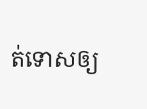ត់ទោសឲ្យ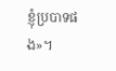ខ្ញុំប្របាទផង»។